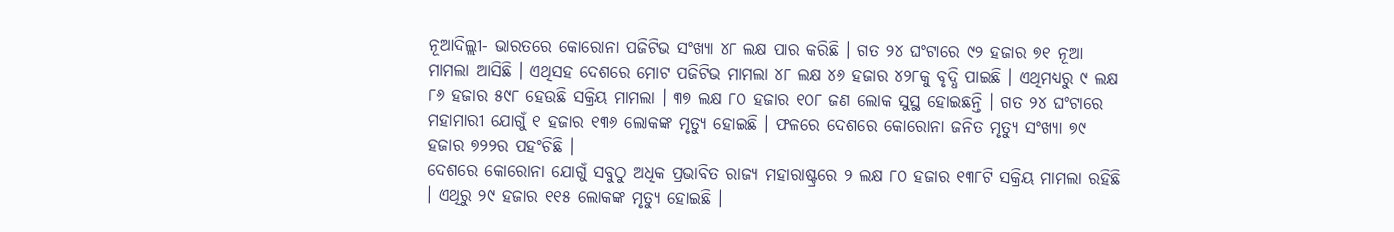ନୂଆଦିଲ୍ଲୀ- ଭାରତରେ କୋରୋନା ପଜିଟିଭ ସଂଖ୍ୟା ୪୮ ଲକ୍ଷ ପାର କରିଛି । ଗତ ୨୪ ଘଂଟାରେ ୯୨ ହଜାର ୭୧ ନୂଆ ମାମଲା ଆସିଛି । ଏଥିସହ ଦେଶରେ ମୋଟ ପଜିଟିଭ ମାମଲା ୪୮ ଲକ୍ଷ ୪୬ ହଜାର ୪୨୮କୁ ବୃଦ୍ଧି ପାଇଛି । ଏଥିମଧ୍ୟରୁ ୯ ଲକ୍ଷ ୮୬ ହଜାର ୫୯୮ ହେଉଛି ସକ୍ରିୟ ମାମଲା । ୩୭ ଲକ୍ଷ ୮୦ ହଜାର ୧୦୮ ଜଣ ଲୋକ ସୁସ୍ଥ ହୋଇଛନ୍ତି । ଗତ ୨୪ ଘଂଟାରେ ମହାମାରୀ ଯୋଗୁଁ ୧ ହଜାର ୧୩୬ ଲୋକଙ୍କ ମୃତ୍ୟୁ ହୋଇଛି । ଫଳରେ ଦେଶରେ କୋରୋନା ଜନିତ ମୃତ୍ୟୁ ସଂଖ୍ୟା ୭୯ ହଜାର ୭୨୨ର ପହଂଚିଛି ।
ଦେଶରେ କୋରୋନା ଯୋଗୁଁ ସବୁଠୁ ଅଧିକ ପ୍ରଭାବିତ ରାଜ୍ୟ ମହାରାଷ୍ଟ୍ରରେ ୨ ଲକ୍ଷ ୮୦ ହଜାର ୧୩୮ଟି ସକ୍ରିୟ ମାମଲା ରହିଛି । ଏଥିରୁ ୨୯ ହଜାର ୧୧୫ ଲୋକଙ୍କ ମୃତ୍ୟୁ ହୋଇଛି ।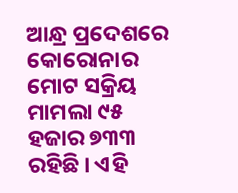ଆନ୍ଧ୍ର ପ୍ରଦେଶରେ କୋରୋନାର ମୋଟ ସକ୍ରିୟ ମାମଲା ୯୫ ହଜାର ୭୩୩ ରହିଛି । ଏହି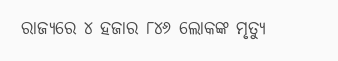ରାଜ୍ୟରେ ୪ ହଜାର ୮୪୬ ଲୋକଙ୍କ ମୃତ୍ୟୁ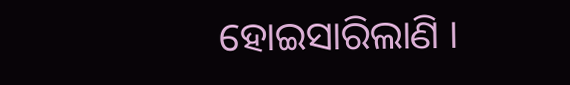ହୋଇସାରିଲାଣି ।